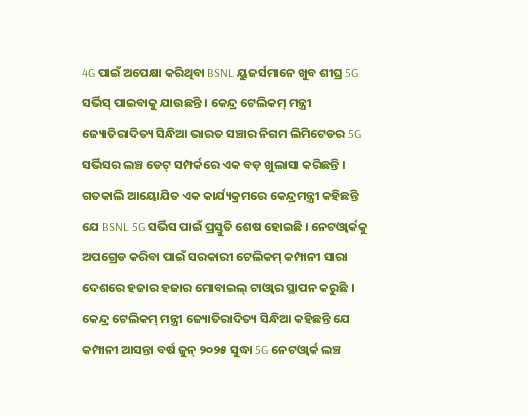4G ପାଇଁ ଅପେକ୍ଷା କରିଥିବା BSNL ୟୁଜର୍ସମାନେ ଖୁବ ଶୀଘ୍ର 5G ସର୍ଭିସ୍ ପାଇବାକୁ ଯାଉଛନ୍ତି । କେନ୍ଦ୍ର ଟେଲିକମ୍ ମନ୍ତ୍ରୀ ଜ୍ୟୋତିରାଦିତ୍ୟ ସିନ୍ଧିଆ ଭାରତ ସଞ୍ଚାର ନିଗମ ଲିମିଟେଡର 5G ସର୍ଭିସର ଲଞ୍ଚ ଡେଟ୍ ସମ୍ପର୍କରେ ଏକ ବଡ଼ ଖୁଲାସା କରିଛନ୍ତି । ଗତକାଲି ଆୟୋଯିତ ଏକ କାର୍ଯ୍ୟକ୍ରମରେ କେନ୍ଦ୍ରମନ୍ତ୍ରୀ କହିଛନ୍ତି ଯେ BSNL 5G ସର୍ଭିସ ପାଇଁ ପ୍ରସ୍ତୁତି ଶେଷ ହୋଇଛି । ନେଟଓ୍ୱାର୍କକୁ ଅପଗ୍ରେଡ କରିବା ପାଇଁ ସରକାରୀ ଟେଲିକମ୍ କମ୍ପାନୀ ସାରା ଦେଶରେ ହଜାର ହଜାର ମୋବାଇଲ୍ ଟାଓ୍ୱାର ସ୍ଥାପନ କରୁଛି ।
କେନ୍ଦ୍ର ଟେଲିକମ୍ ମନ୍ତ୍ରୀ ଜ୍ୟୋତିରାଦିତ୍ୟ ସିନ୍ଧିଆ କହିଛନ୍ତି ଯେ କମ୍ପାନୀ ଆସନ୍ତା ବର୍ଷ ଜୁନ୍ ୨୦୨୫ ସୁଦ୍ଧା 5G ନେଟଓ୍ୱାର୍କ ଲଞ୍ଚ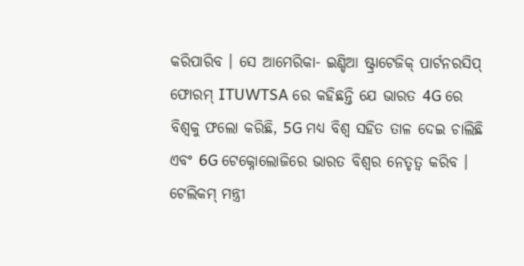କରିପାରିବ । ସେ ଆମେରିକା- ଇଣ୍ଡିଆ ଷ୍ଟ୍ରାଟେଜିକ୍ ପାର୍ଟନରସିପ୍ ଫୋରମ୍ ITUWTSA ରେ କହିଛନ୍ତି ଯେ ଭାରତ 4G ରେ ବିଶ୍ୱକୁ ଫଲୋ କରିଛି, 5G ମଧ୍ୟ ବିଶ୍ୱ ସହିତ ତାଳ ଦେଇ ଚାଲିଛି ଏବଂ 6G ଟେକ୍ନୋଲୋଜିରେ ଭାରତ ବିଶ୍ୱର ନେତୃତ୍ୱ କରିବ ।
ଟେଲିକମ୍ ମନ୍ତ୍ରୀ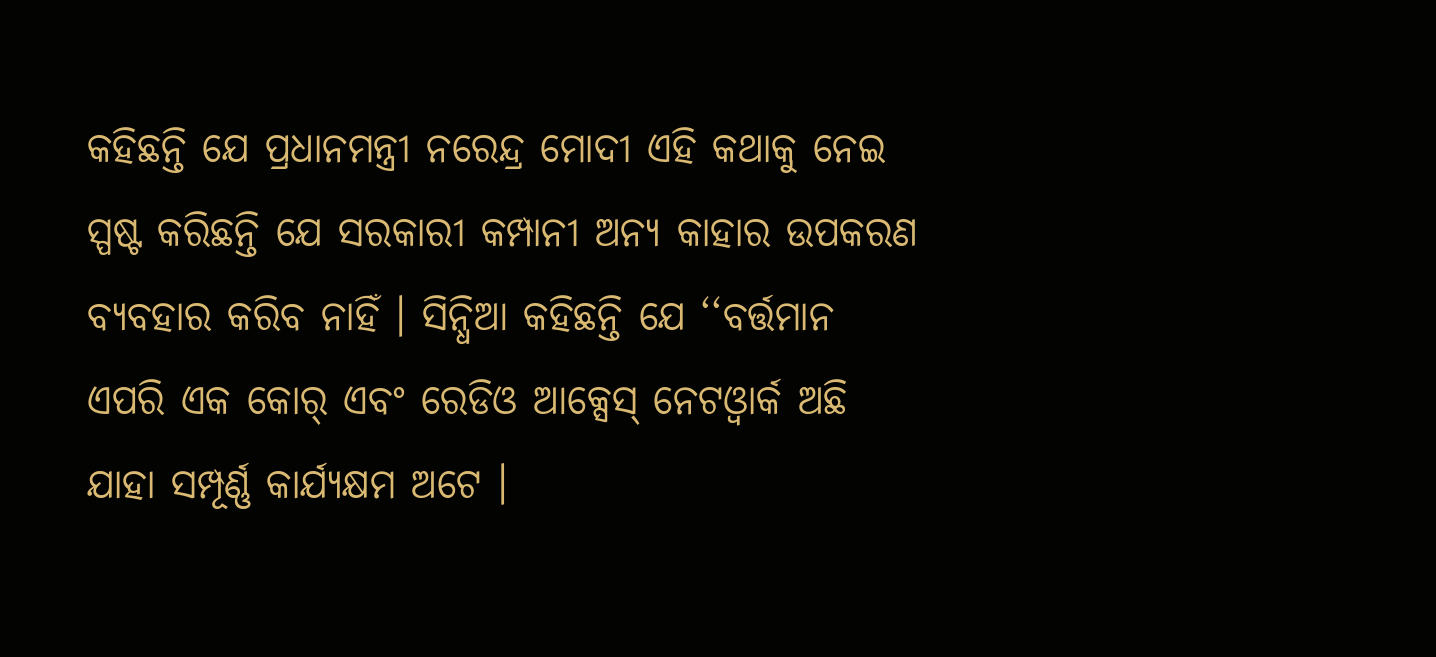କହିଛନ୍ତି ଯେ ପ୍ରଧାନମନ୍ତ୍ରୀ ନରେନ୍ଦ୍ର ମୋଦୀ ଏହି କଥାକୁ ନେଇ ସ୍ପଷ୍ଟ କରିଛନ୍ତି ଯେ ସରକାରୀ କମ୍ପାନୀ ଅନ୍ୟ କାହାର ଉପକରଣ ବ୍ୟବହାର କରିବ ନାହିଁ । ସିନ୍ଧିଆ କହିଛନ୍ତି ଯେ ‘‘ବର୍ତ୍ତମାନ ଏପରି ଏକ କୋର୍ ଏବଂ ରେଡିଓ ଆକ୍ସେସ୍ ନେଟଓ୍ୱାର୍କ ଅଛି ଯାହା ସମ୍ପୂର୍ଣ୍ଣ କାର୍ଯ୍ୟକ୍ଷମ ଅଟେ ।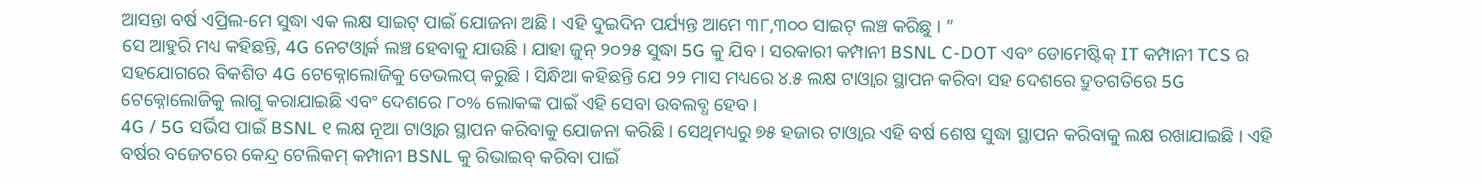ଆସନ୍ତା ବର୍ଷ ଏପ୍ରିଲ-ମେ ସୁଦ୍ଧା ଏକ ଲକ୍ଷ ସାଇଟ୍ ପାଇଁ ଯୋଜନା ଅଛି । ଏହି ଦୁଇଦିନ ପର୍ଯ୍ୟନ୍ତ ଆମେ ୩୮,୩୦୦ ସାଇଟ୍ ଲଞ୍ଚ କରିଛୁ । ”
ସେ ଆହୁରି ମଧ୍ୟ କହିଛନ୍ତି, 4G ନେଟଓ୍ୱାର୍କ ଲଞ୍ଚ ହେବାକୁ ଯାଉଛି । ଯାହା ଜୁନ୍ ୨୦୨୫ ସୁଦ୍ଧା 5G କୁ ଯିବ । ସରକାରୀ କମ୍ପାନୀ BSNL C-DOT ଏବଂ ଡୋମେଷ୍ଟିକ୍ IT କମ୍ପାନୀ TCS ର ସହଯୋଗରେ ବିକଶିତ 4G ଟେକ୍ନୋଲୋଜିକୁ ଡେଭଲପ୍ କରୁଛି । ସିନ୍ଧିଆ କହିଛନ୍ତି ଯେ ୨୨ ମାସ ମଧ୍ୟରେ ୪.୫ ଲକ୍ଷ ଟାଓ୍ୱାର ସ୍ଥାପନ କରିବା ସହ ଦେଶରେ ଦ୍ରୁତଗତିରେ 5G ଟେକ୍ନୋଲୋଜିକୁ ଲାଗୁ କରାଯାଇଛି ଏବଂ ଦେଶରେ ୮୦% ଲୋକଙ୍କ ପାଇଁ ଏହି ସେବା ଉବଲବ୍ଧ ହେବ ।
4G / 5G ସର୍ଭିସ ପାଇଁ BSNL ୧ ଲକ୍ଷ ନୂଆ ଟାଓ୍ୱାର ସ୍ଥାପନ କରିବାକୁ ଯୋଜନା କରିଛି । ସେଥିମଧ୍ୟରୁ ୭୫ ହଜାର ଟାଓ୍ୱାର ଏହି ବର୍ଷ ଶେଷ ସୁଦ୍ଧା ସ୍ଥାପନ କରିବାକୁ ଲକ୍ଷ ରଖାଯାଇଛି । ଏହି ବର୍ଷର ବଜେଟରେ କେନ୍ଦ୍ର ଟେଲିକମ୍ କମ୍ପାନୀ BSNL କୁ ରିଭାଇବ୍ କରିବା ପାଇଁ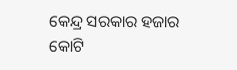କେନ୍ଦ୍ର ସରକାର ହଜାର କୋଟି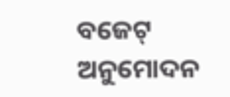ବଜେଟ୍ ଅନୁମୋଦନ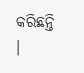କରିଛନ୍ତି ।